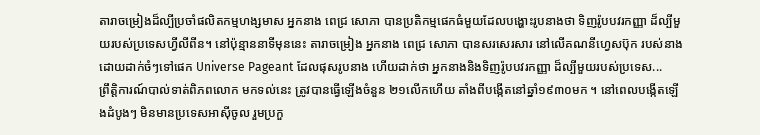តារាចម្រៀងដ៏ល្បីប្រចាំផលិតកម្មហង្សមាស អ្នកនាង ពេជ្រ សោភា បានប្រតិកម្មផេកធំមួយដែលបង្ហោះរូបនាងថា ទិញរ៉ូបបវរកញ្ញា ដ៏ល្បីមួយរបស់ប្រទេសហ្វីលីពីន។ នៅប៉ុន្មាននាទីមុននេះ តារាចម្រៀង អ្នកនាង ពេជ្រ សោភា បានសរសេរសារ នៅលើគណនីហ្វេសប៊ុក របស់នាង ដោយដាក់ចំៗទៅផេក Universe Pageant ដែលផុសរូបនាង ហើយដាក់ថា អ្នកនាងនិងទិញរ៉ូបបវរកញ្ញា ដ៏ល្បីមួយរបស់ប្រទេស...
ព្រឹត្តិការណ៍បាល់ទាត់ពិភពលោក មកទល់នេះ ត្រូវបានធ្វើឡើងចំនួន ២១លើកហើយ តាំងពីបង្កើតនៅឆ្នាំ១៩៣០មក ។ នៅពេលបង្កើតឡើងដំបូងៗ មិនមានប្រទេសអាស៊ីចូល រួមប្រកួ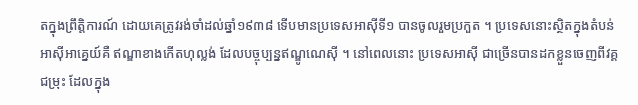តក្នុងព្រឹត្តិការណ៍ ដោយគេត្រូវរង់ចាំដល់ឆ្នាំ១៩៣៨ ទើបមានប្រទេសអាស៊ីទី១ បានចូលរួមប្រកួត ។ ប្រទេសនោះស្ថិតក្នុងតំបន់អាស៊ីអាគ្នេយ៍គឺ ឥណ្ឌាខាងកើតហុល្លង់ ដែលបច្ចុប្បន្នឥណ្ឌូណេស៊ី ។ នៅពេលនោះ ប្រទេសអាស៊ី ជាច្រើនបានដកខ្លួនចេញពីវគ្គជម្រុះ ដែលក្នុង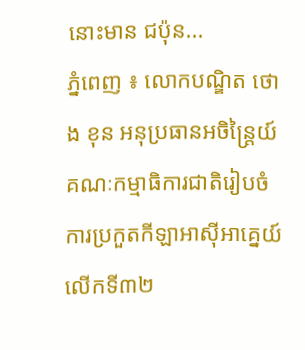នោះមាន ជប៉ុន...
ភ្នំពេញ ៖ លោកបណ្ឌិត ថោង ខុន អនុប្រធានអចិន្ត្រៃយ៍ គណៈកម្មាធិការជាតិរៀបចំ ការប្រកួតកីឡាអាស៊ីអាគ្នេយ៍ លើកទី៣២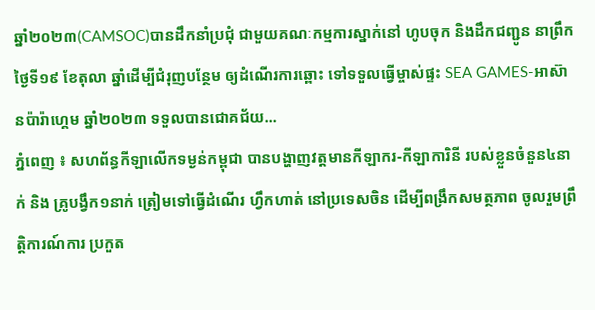ឆ្នាំ២០២៣(CAMSOC)បានដឹកនាំប្រជុំ ជាមួយគណៈកម្មការស្នាក់នៅ ហូបចុក និងដឹកជញ្ជូន នាព្រឹកថ្ងៃទី១៩ ខែតុលា ឆ្នាំដើម្បីជំរុញបន្ថែម ឲ្យដំណើរការឆ្ពោះ ទៅទទួលធ្វើម្ចាស់ផ្ទះ SEA GAMES-អាស៊ានប៉ារ៉ាហ្គេម ឆ្នាំ២០២៣ ទទួលបានជោគជ័យ...
ភ្នំពេញ ៖ សហព័ន្ធកីឡាលើកទម្ងន់កម្ពុជា បានបង្ហាញវត្តមានកីឡាករ-កីឡាការិនី របស់ខ្លួនចំនួន៤នាក់ និង គ្រូបង្វឹក១នាក់ ត្រៀមទៅធ្វើដំណើរ ហ្វឹកហាត់ នៅប្រទេសចិន ដើម្បីពង្រឹកសមត្ថភាព ចូលរួមព្រឹត្តិការណ៍ការ ប្រកួត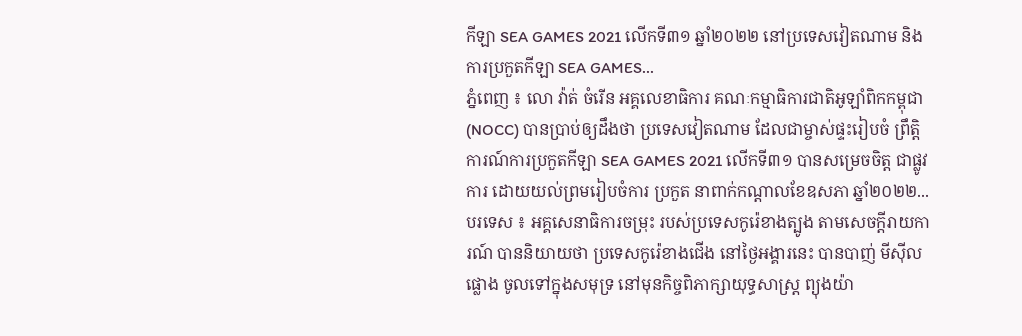កីឡា SEA GAMES 2021 លើកទី៣១ ឆ្នាំ២០២២ នៅប្រទេសវៀតណាម និងការប្រកួតកីឡា SEA GAMES...
ភ្នំពេញ ៖ លោ វ៉ាត់ ចំរើន អគ្គលេខាធិការ គណៈកម្មាធិការជាតិអូឡាំពិកកម្ពុជា (NOCC) បានប្រាប់ឲ្យដឹងថា ប្រទេសវៀតណាម ដែលជាម្ចាស់ផ្ទះរៀបចំ ព្រឹត្តិការណ៍ការប្រកួតកីឡា SEA GAMES 2021 លើកទី៣១ បានសម្រេចចិត្ត ជាផ្លូវការ ដោយយល់ព្រមរៀបចំការ ប្រកួត នាពាក់កណ្ដាលខែឧសភា ឆ្នាំ២០២២...
បរទេស ៖ អគ្គសេនាធិការចម្រុះ របស់ប្រទេសកូរ៉េខាងត្បូង តាមសេចក្តីរាយការណ៍ បាននិយាយថា ប្រទេសកូរ៉េខាងជើង នៅថ្ងៃអង្គារនេះ បានបាញ់ មីស៊ីលផ្លោង ចូលទៅក្នុងសមុទ្រ នៅមុនកិច្ចពិភាក្សាយុទ្ធសាស្ត្រ ព្យុងយ៉ា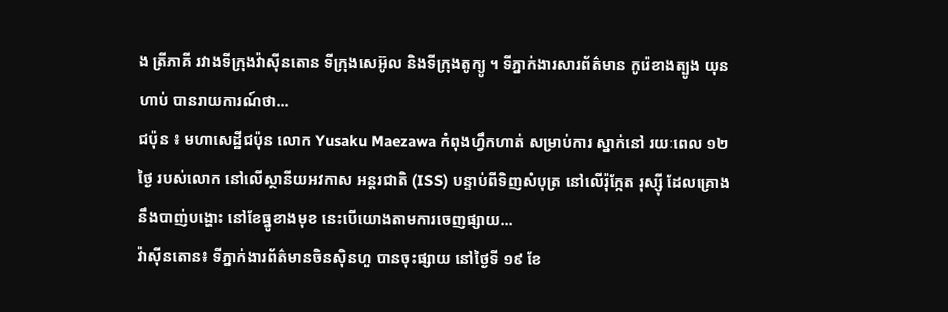ង ត្រីភាគី រវាងទីក្រុងវ៉ាស៊ីនតោន ទីក្រុងសេអ៊ូល និងទីក្រុងតូក្យូ ។ ទីភ្នាក់ងារសារព័ត៌មាន កូរ៉េខាងត្បូង យុនហាប់ បានរាយការណ៍ថា...
ជប៉ុន ៖ មហាសេដ្ឋីជប៉ុន លោក Yusaku Maezawa កំពុងហ្វឹកហាត់ សម្រាប់ការ ស្នាក់នៅ រយៈពេល ១២ ថ្ងៃ របស់លោក នៅលើស្ថានីយអវកាស អន្តរជាតិ (ISS) បន្ទាប់ពីទិញសំបុត្រ នៅលើរ៉ុក្កែត រុស្ស៊ី ដែលគ្រោងនឹងបាញ់បង្ហោះ នៅខែធ្នូខាងមុខ នេះបើយោងតាមការចេញផ្សាយ...
វ៉ាស៊ីនតោន៖ ទីភ្នាក់ងារព័ត៌មានចិនស៊ិនហួ បានចុះផ្សាយ នៅថ្ងៃទី ១៩ ខែ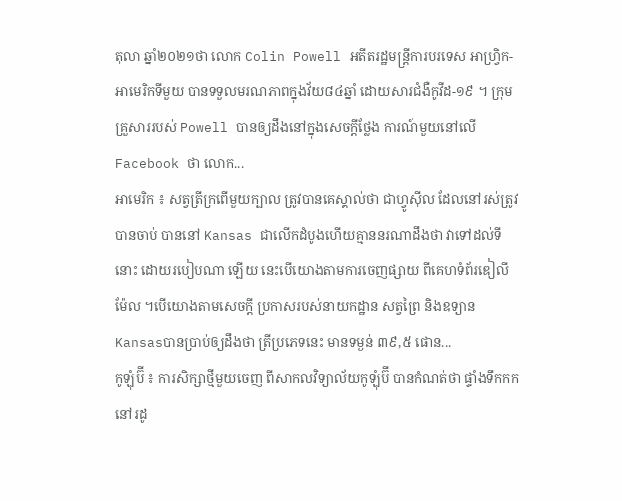តុលា ឆ្នាំ២០២១ថា លោក Colin Powell អតីតរដ្ឋមន្រ្តីការបរទេស អាហ្រ្វិក-អាមេរិកទីមួយ បានទទួលមរណភាពក្នុងវ័យ៨៤ឆ្នាំ ដោយសារជំងឺកូវីដ-១៩ ។ ក្រុមគ្រួសាររបស់ Powell បានឲ្យដឹងនៅក្នុងសេចក្តីថ្លែង ការណ៍មួយនៅលើ Facebook ថា លោក...
អាមេរិក ៖ សត្វត្រីក្រពើមួយក្បាល ត្រូវបានគេស្គាល់ថា ជាហ្វូស៊ីល ដែលនៅរស់ត្រូវបានចាប់ បាននៅ Kansas ជាលើកដំបូងហើយគ្មាននរណាដឹងថា វាទៅដល់ទីនោះ ដោយរបៀបណា ឡើយ នេះបើយោងតាមការចេញផ្សាយ ពីគេហទំព័រឌៀលីម៉ែល ។បើយោងតាមសេចក្តី ប្រកាសរបស់នាយកដ្ឋាន សត្វព្រៃ និងឧទ្យានKansasបានប្រាប់ឲ្យដឹងថា ត្រីប្រភេទនេះ មានទម្ងន់ ៣៩,៥ ផោន...
កូឡុំប៊ី ៖ ការសិក្សាថ្មីមួយចេញ ពីសាកលវិទ្យាល័យកូឡុំប៊ី បានកំណត់ថា ផ្ទាំងទឹកកក នៅរដូ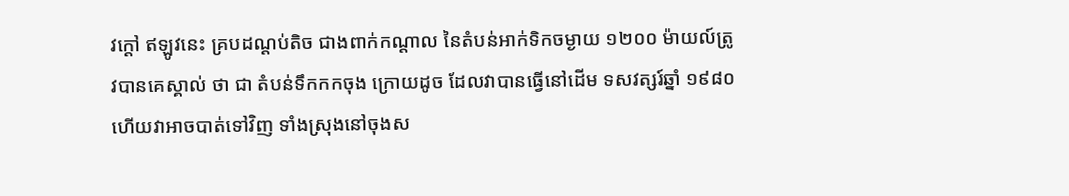វក្តៅ ឥឡូវនេះ គ្របដណ្តប់តិច ជាងពាក់កណ្តាល នៃតំបន់អាក់ទិកចម្ងាយ ១២០០ ម៉ាយល៍ត្រូវបានគេស្គាល់ ថា ជា តំបន់ទឹកកកចុង ក្រោយដូច ដែលវាបានធ្វើនៅដើម ទសវត្សរ៍ឆ្នាំ ១៩៨០ ហើយវាអាចបាត់ទៅវិញ ទាំងស្រុងនៅចុងស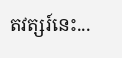តវត្សរ៍នេះ...